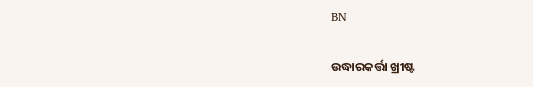BN

ଉଦ୍ଧାରକର୍ତ୍ତା ଖ୍ରୀଷ୍ଟ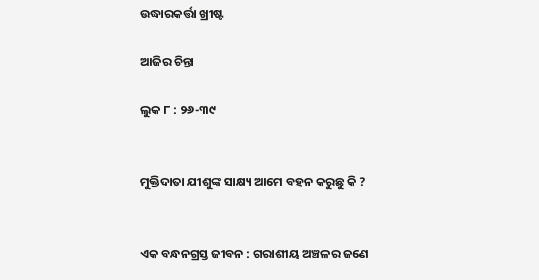ଉଦ୍ଧାରକର୍ତ୍ତା ଖ୍ରୀଷ୍ଟ

ଆଜିର ଚିନ୍ତା

ଲୁକ ୮ : ୨୬-୩୯


ମୁକ୍ତିଦାତା ଯୀଶୁଙ୍କ ସାକ୍ଷ୍ୟ ଆମେ ବହନ କରୁଛୁ କି ?


ଏକ ବନ୍ଧନଗ୍ରସ୍ତ ଜୀବନ : ଗରାଶୀୟ ଅଞ୍ଚଳର ଜଣେ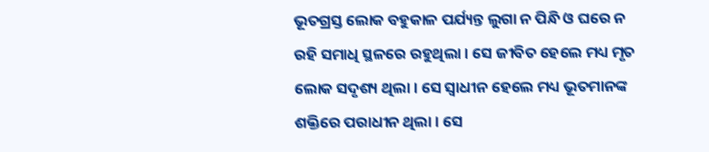ଭୂତଗ୍ରସ୍ତ ଲୋକ ବହୁକାଳ ପର୍ଯ୍ୟନ୍ତ ଲୁଗା ନ ପିନ୍ଧି ଓ ଘରେ ନ ରହି ସମାଧି ସ୍ଥଳରେ ରହୁଥିଲା । ସେ ଜୀବିତ ହେଲେ ମଧ୍ୟ ମୃତ ଲୋକ ସଦୃଶ୍ୟ ଥିଲା । ସେ ସ୍ଵାଧୀନ ହେଲେ ମଧ୍ୟ ଭୂତମାନଙ୍କ ଶକ୍ତିରେ ପରାଧୀନ ଥିଲା । ସେ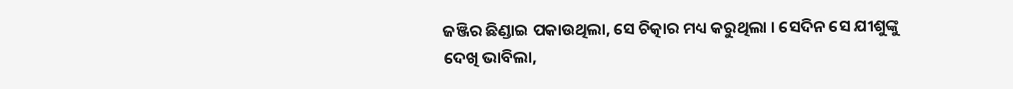ଜଞ୍ଜିର ଛିଣ୍ଡାଇ ପକାଉଥିଲା, ସେ ଚିତ୍କାର ମଧ୍ୟ କରୁଥିଲା । ସେଦିନ ସେ ଯୀଶୁଙ୍କୁ ଦେଖି ଭାବିଲା,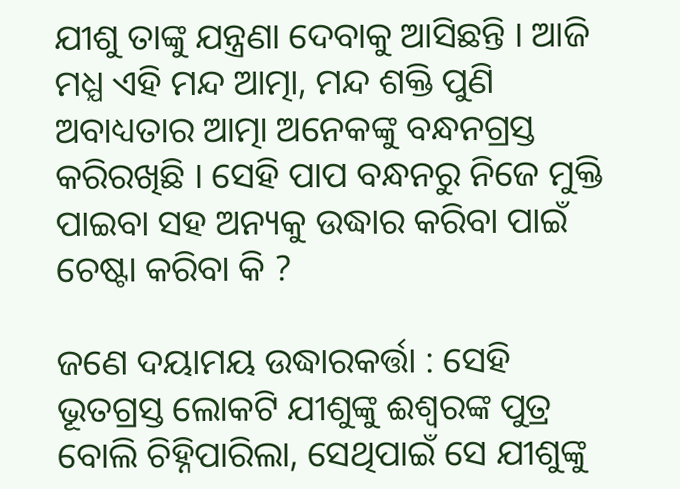ଯୀଶୁ ତାଙ୍କୁ ଯନ୍ତ୍ରଣା ଦେବାକୁ ଆସିଛନ୍ତି । ଆଜି ମଧ୍ଯ ଏହି ମନ୍ଦ ଆତ୍ମା, ମନ୍ଦ ଶକ୍ତି ପୁଣି ଅବାଧ୍ୟତାର ଆତ୍ମା ଅନେକଙ୍କୁ ବନ୍ଧନଗ୍ରସ୍ତ କରିରଖିଛି । ସେହି ପାପ ବନ୍ଧନରୁ ନିଜେ ମୁକ୍ତି ପାଇବା ସହ ଅନ୍ୟକୁ ଉଦ୍ଧାର କରିବା ପାଇଁ ଚେଷ୍ଟା କରିବା କି ?

ଜଣେ ଦୟାମୟ ଉଦ୍ଧାରକର୍ତ୍ତା : ସେହି ଭୂତଗ୍ରସ୍ତ ଲୋକଟି ଯୀଶୁଙ୍କୁ ଈଶ୍ୱରଙ୍କ ପୁତ୍ର ବୋଲି ଚିହ୍ନିପାରିଲା, ସେଥିପାଇଁ ସେ ଯୀଶୁଙ୍କୁ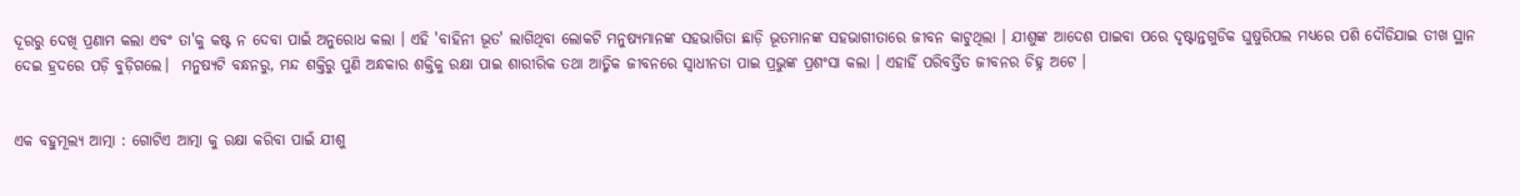ଦୂରରୁ ଦେଖି ପ୍ରଣାମ କଲା ଏବଂ ତା'କୁ କଷ୍ଟ ନ ଦେବା ପାଇଁ ଅନୁରୋଧ କଲା । ଏହି 'ବାହିନୀ ଭୂତ' ଲାଗିଥିବା ଲୋକଟି ମନୁଷ୍ୟମାନଙ୍କ ସହଭାଗିତା ଛାଡ଼ି ଭୂତମାନଙ୍କ ସହଭାଗୀତାରେ ଜୀବନ କାଟୁଥିଲା । ଯୀଶୁଙ୍କ ଆଦେଶ ପାଇବା ପରେ ଦୃଷ୍ଟାନ୍ତଗୁଡିକ ଘୁଷୁରିପଲ ମଧ୍ୟରେ ପଶି ଦୌଡିଯାଇ ତୀଖ ସ୍ଥାନ ଦେଇ ହ୍ରଦରେ ପଡ଼ି ବୁଡ଼ିଗଲେ।  ମନୁଷ୍ୟଟି ବନ୍ଧନରୁ, ମନ୍ଦ ଶକ୍ତିରୁ ପୁଣି ଅନ୍ଧକାର ଶକ୍ତିକୁ ରକ୍ଷା ପାଇ ଶାରୀରିକ ତଥା ଆତ୍ମିକ ଜୀବନରେ ସ୍ଵାଧୀନତା ପାଇ ପ୍ରଭୁଙ୍କ ପ୍ରଶଂସା କଲା । ଏହାହିଁ ପରିବର୍ତ୍ତିତ ଜୀବନର ଚିହ୍ନ ଅଟେ ।


ଏକ ବହୁମୂଲ୍ୟ ଆତ୍ମା : ଗୋଟିଏ ଆତ୍ମା କୁ ରକ୍ଷା କରିବା ପାଇଁ ଯୀଶୁ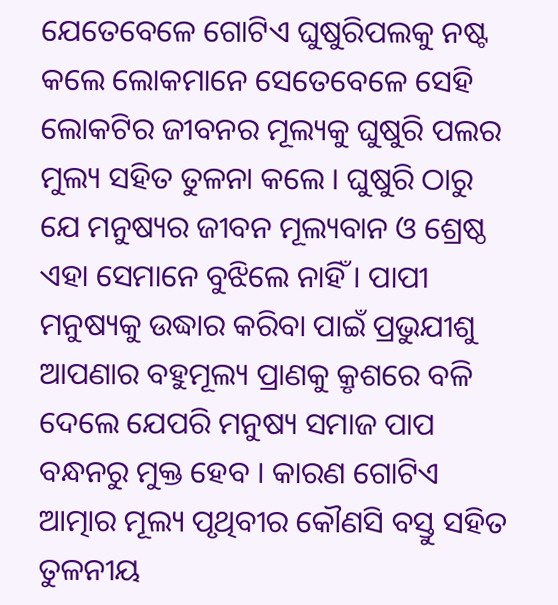ଯେତେବେଳେ ଗୋଟିଏ ଘୁଷୁରିପଲକୁ ନଷ୍ଟ କଲେ ଲୋକମାନେ ସେତେବେଳେ ସେହି ଲୋକଟିର ଜୀବନର ମୂଲ୍ୟକୁ ଘୁଷୁରି ପଲର ମୁଲ୍ୟ ସହିତ ତୁଳନା କଲେ । ଘୁଷୁରି ଠାରୁ ଯେ ମନୁଷ୍ୟର ଜୀବନ ମୂଲ୍ୟବାନ ଓ ଶ୍ରେଷ୍ଠ ଏହା ସେମାନେ ବୁଝିଲେ ନାହିଁ । ପାପୀ ମନୁଷ୍ୟକୁ ଉଦ୍ଧାର କରିବା ପାଇଁ ପ୍ରଭୁଯୀଶୁ ଆପଣାର ବହୁମୂଲ୍ୟ ପ୍ରାଣକୁ କ୍ରୃଶରେ ବଳି ଦେଲେ ଯେପରି ମନୁଷ୍ୟ ସମାଜ ପାପ ବନ୍ଧନରୁ ମୁକ୍ତ ହେବ । କାରଣ ଗୋଟିଏ ଆତ୍ମାର ମୂଲ୍ୟ ପୃଥିବୀର କୌଣସି ବସ୍ତୁ ସହିତ ତୁଳନୀୟ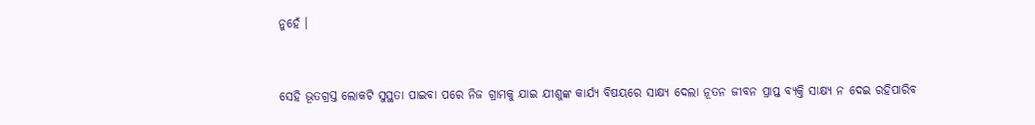ନୁହେଁ ।


ସେହି ଭୂତଗ୍ରସ୍ତ ଲୋକଟି ସୁସ୍ଥତା ପାଇବା ପରେ ନିଜ ଗ୍ରାମକୁ ଯାଇ ଯୀଶୁଙ୍କ କାର୍ଯ୍ୟ ବିଷୟରେ ସାକ୍ଷ୍ୟ ଦେଲା ନୂତନ ଜୀବନ ପ୍ରାପ୍ତ ବ୍ୟକ୍ତି ସାକ୍ଷ୍ୟ ନ ଦେଇ ରହିପାରିବ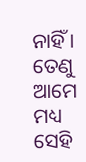ନାହିଁ । ତେଣୁ ଆମେ ମଧ୍ୟ ସେହି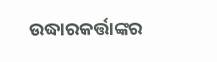ଉଦ୍ଧାରକର୍ତ୍ତାଙ୍କର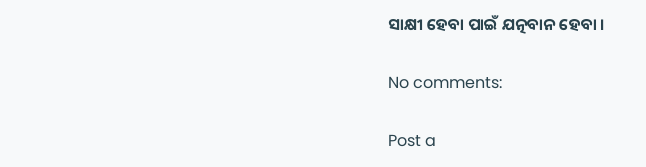ସାକ୍ଷୀ ହେବା ପାଇଁ ଯତ୍ନବାନ ହେବା ।

No comments:

Post a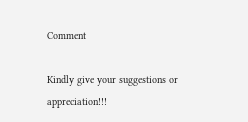Comment

Kindly give your suggestions or appreciation!!!